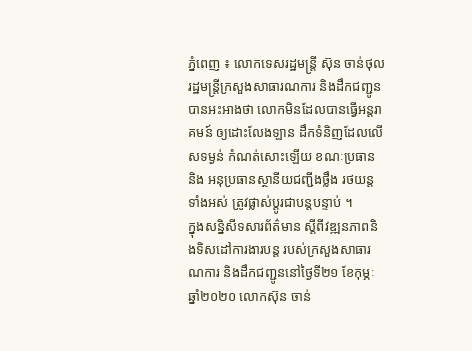ភ្នំពេញ ៖ លោកទេសរដ្ឋមន្រ្តី ស៊ុន ចាន់ថុល រដ្ឋមន្រ្តីក្រសួងសាធារណការ និងដឹកជញ្ជូន បានអះអាងថា លោកមិនដែលបានធ្វើអន្តរាគមន៍ ឲ្យដោះលែងឡាន ដឹកទំនិញដែលលើសទម្ងន់ កំណត់សោះឡើយ ខណៈប្រធាន និង អនុប្រធានស្ថានីយជញ្ជីងថ្លឹង រថយន្តទាំងអស់ ត្រូវផ្លាស់ប្ដូរជាបន្តបន្ទាប់ ។
ក្នុងសន្និសីទសារព័ត៌មាន ស្ដីពីវឌ្ឍនភាពនិងទិសដៅការងារបន្ត របស់ក្រសួងសាធារណការ និងដឹកជញ្ជូននៅថ្ងៃទី២១ ខែកុម្ភៈ ឆ្នាំ២០២០ លោកស៊ុន ចាន់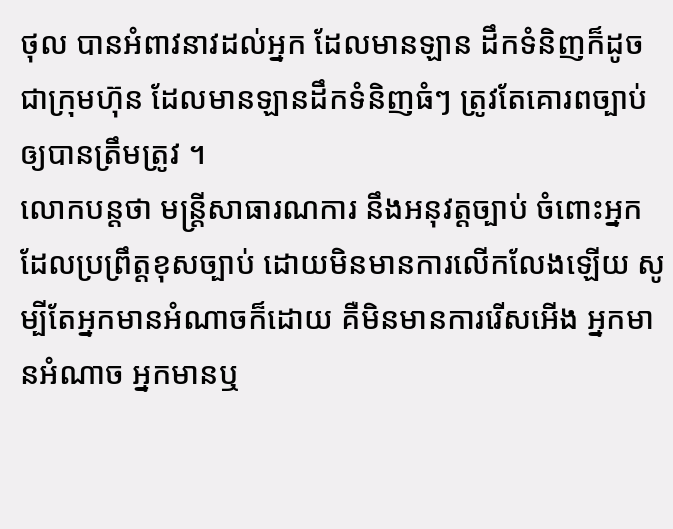ថុល បានអំពាវនាវដល់អ្នក ដែលមានឡាន ដឹកទំនិញក៏ដូចជាក្រុមហ៊ុន ដែលមានឡានដឹកទំនិញធំៗ ត្រូវតែគោរពច្បាប់ ឲ្យបានត្រឹមត្រូវ ។
លោកបន្តថា មន្រ្តីសាធារណការ នឹងអនុវត្តច្បាប់ ចំពោះអ្នកដែលប្រព្រឹត្តខុសច្បាប់ ដោយមិនមានការលើកលែងឡើយ សូម្បីតែអ្នកមានអំណាចក៏ដោយ គឺមិនមានការរើសអើង អ្នកមានអំណាច អ្នកមានឬ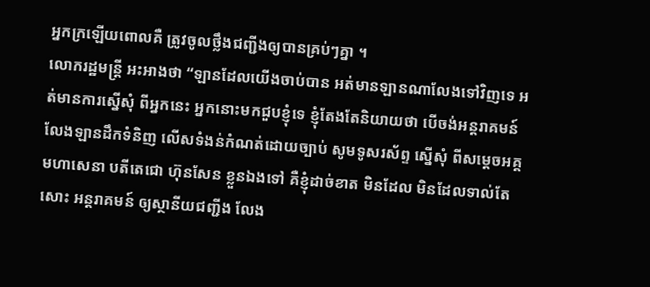អ្នកក្រឡើយពោលគឺ ត្រូវចូលថ្លឹងជញ្ជីងឲ្យបានគ្រប់ៗគ្នា ។
លោករដ្ឋមន្រ្តី អះអាងថា “ឡានដែលយើងចាប់បាន អត់មានឡានណាលែងទៅវិញទេ អត់មានការស្នើសុំ ពីអ្នកនេះ អ្នកនោះមកជួបខ្ញុំទេ ខ្ញុំតែងតែនិយាយថា បើចង់អន្តរាគមន៍ លែងឡានដឹកទំនិញ លើសទំងន់កំណត់ដោយច្បាប់ សូមទូសរស័ព្ទ ស្នើសុំ ពីសម្ដេចអគ្គមហាសេនា បតីតេជោ ហ៊ុនសែន ខ្លួនឯងទៅ គឺខ្ញុំដាច់ខាត មិនដែល មិនដែលទាល់តែសោះ អន្តរាគមន៍ ឲ្យស្ថានីយជញ្ជីង លែង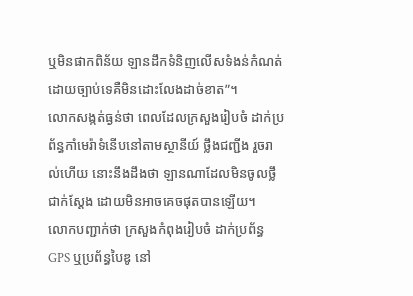ឬមិនផាកពិន័យ ឡានដឹកទំនិញលើសទំងន់កំណត់ដោយច្បាប់ទេគឺមិនដោះលែងដាច់ខាត”។
លោកសង្កត់ធ្ងន់ថា ពេលដែលក្រសួងរៀបចំ ដាក់ប្រព័ន្ធកាំមេរ៉ាទំនើបនៅតាមស្ថានីយ៍ ថ្លឹងជញ្ជីង រួចរាល់ហើយ នោះនឹងដឹងថា ឡានណាដែលមិនចូលថ្លឹជាក់ស្ដែង ដោយមិនអាចគេចផុតបានឡើយ។
លោកបញ្ជាក់ថា ក្រសួងកំពុងរៀបចំ ដាក់ប្រព័ន្ធ GPS ឬប្រព័ន្ធបៃឌូ នៅ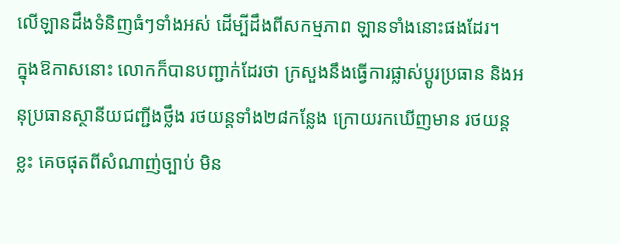លើឡានដឹងទំនិញធំៗទាំងអស់ ដើម្បីដឹងពីសកម្មភាព ឡានទាំងនោះផងដែរ។
ក្នុងឱកាសនោះ លោកក៏បានបញ្ជាក់ដែរថា ក្រសួងនឹងធ្វើការផ្លាស់ប្ដូរប្រធាន និងអនុប្រធានស្ថានីយជញ្ជីងថ្លឹង រថយន្តទាំង២៨កន្លែង ក្រោយរកឃើញមាន រថយន្តខ្លះ គេចផុតពីសំណាញ់ច្បាប់ មិន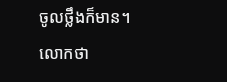ចូលថ្លឹងក៏មាន។
លោកថា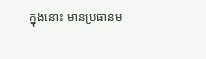ក្នុងនោះ មានប្រធានម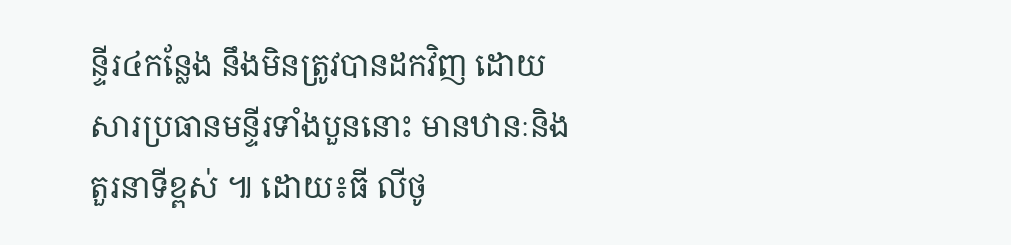ន្ទីរ៤កន្លែង នឹងមិនត្រូវបានដកវិញ ដោយសារប្រធានមន្ទីរទាំងបួននោះ មានឋានៈនិងតួរនាទីខ្ពស់ ៕ ដោយ៖ធី លីថូ